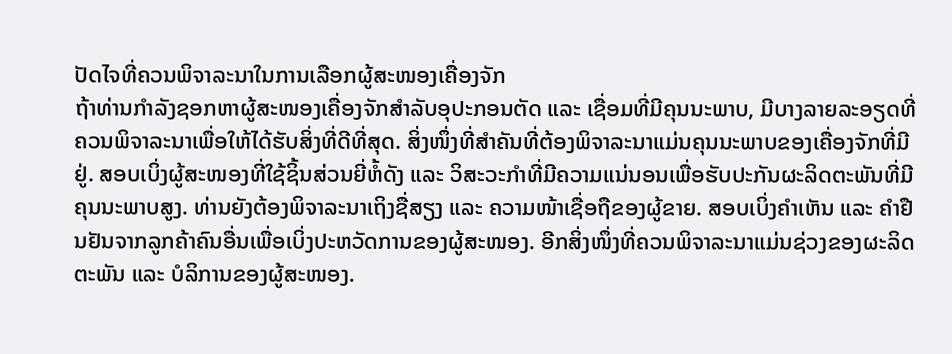ປັດໄຈທີ່ຄວນພິຈາລະນາໃນການເລືອກຜູ້ສະໜອງເຄື່ອງຈັກ
ຖ້າທ່ານກໍາລັງຊອກຫາຜູ້ສະໜອງເຄື່ອງຈັກສໍາລັບອຸປະກອນຕັດ ແລະ ເຊື່ອມທີ່ມີຄຸນນະພາບ, ມີບາງລາຍລະອຽດທີ່ຄວນພິຈາລະນາເພື່ອໃຫ້ໄດ້ຮັບສິ່ງທີ່ດີທີ່ສຸດ. ສິ່ງໜຶ່ງທີ່ສໍາຄັນທີ່ຕ້ອງພິຈາລະນາແມ່ນຄຸນນະພາບຂອງເຄື່ອງຈັກທີ່ມີຢູ່. ສອບເບິ່ງຜູ້ສະໜອງທີ່ໃຊ້ຊິ້ນສ່ວນຍີ່ຫໍ້ດັງ ແລະ ວິສະວະກໍາທີ່ມີຄວາມແນ່ນອນເພື່ອຮັບປະກັນຜະລິດຕະພັນທີ່ມີຄຸນນະພາບສູງ. ທ່ານຍັງຕ້ອງພິຈາລະນາເຖິງຊື່ສຽງ ແລະ ຄວາມໜ້າເຊື່ອຖືຂອງຜູ້ຂາຍ. ສອບເບິ່ງຄໍາເຫັນ ແລະ ຄໍາຢືນຢັນຈາກລູກຄ້າຄົນອື່ນເພື່ອເບິ່ງປະຫວັດການຂອງຜູ້ສະໜອງ. ອີກສິ່ງໜຶ່ງທີ່ຄວນພິຈາລະນາແມ່ນຊ່ວງຂອງຜະລິດຕະພັນ ແລະ ບໍລິການຂອງຜູ້ສະໜອງ.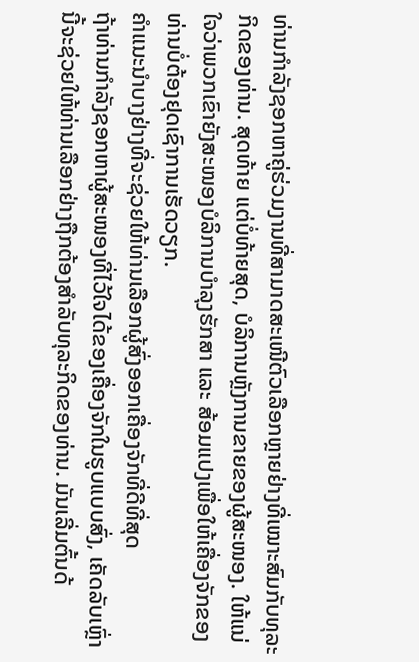ທ່ານກໍາລັງຊອກຫາຄູ່ຮ່ວມງານທີ່ສາມາດສະເໜີຕົວເລືອກຫຼາຍຢ່າງທີ່ເໝາະສົມກັບທຸລະກິດຂອງທ່ານ. ສຸດທ້າຍ ແຕ່ບໍ່ທ້າຍສຸດ, ບໍລິການຫຼັງການຂາຍຂອງຜູ້ສະໜອງ. ໃຫ້ແນ່ໃຈວ່າພວກເຂົາຍັງສະໜອງບໍລິການບໍາລຸງຮັກສາ ແລະ ສ້ອມແປງເພື່ອໃຫ້ເຄື່ອງຈັກຂອງທ່ານບໍ່ຕ້ອງຢຸດເຊົາການເຮັດວຽກ.
ຄໍາແນະນໍາບາງຢ່າງທີ່ຈະຊ່ວຍໃຫ້ທ່ານເລືອກຜູ້ສົ່ງອອກເຄື່ອງຈັກທີ່ດີທີ່ສຸດ
ຖ້າທ່ານກຳລັງຊອກຫາຜູ້ສະໜອງທີ່ໄວ້ໃຈໄດ້ຂອງເຄື່ອງຈັກໃນຮູບແບບສົ່ງ, ເຄັດລັບເຫຼົ່ານີ້ຈະຊ່ວຍໃຫ້ທ່ານເລືອກຢ່າງຖືກຕ້ອງສຳລັບທຸລະກິດຂອງທ່ານ. ມັນເລີ່ມຕົ້ນດ້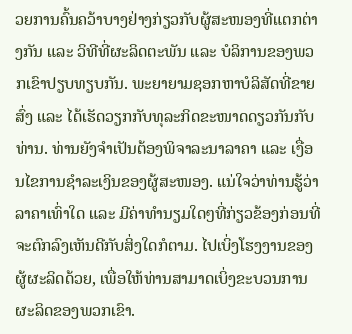ວຍການຄົ້ນຄວ້າບາງຢ່າງກ່ຽວກັບຜູ້ສະໜອງທີ່ແຕກຕ່າງກັນ ແລະ ວິທີທີ່ຜະລິດຕະພັນ ແລະ ບໍລິການຂອງພວກເຂົາປຽບທຽບກັນ. ພະຍາຍາມຊອກຫາບໍລິສັດທີ່ຂາຍສົ່ງ ແລະ ໄດ້ເຮັດວຽກກັບທຸລະກິດຂະໜາດດຽວກັນກັບທ່ານ. ທ່ານຍັງຈຳເປັນຕ້ອງພິຈາລະນາລາຄາ ແລະ ເງື່ອນໄຂການຊຳລະເງິນຂອງຜູ້ສະໜອງ. ແນ່ໃຈວ່າທ່ານຮູ້ວ່າລາຄາເທົ່າໃດ ແລະ ມີຄ່າທຳນຽມໃດໆທີ່ກ່ຽວຂ້ອງກ່ອນທີ່ຈະຕົກລົງເຫັນດີກັບສິ່ງໃດກໍຕາມ. ໄປເບິ່ງໂຮງງານຂອງຜູ້ຜະລິດດ້ວຍ, ເພື່ອໃຫ້ທ່ານສາມາດເບິ່ງຂະບວນການຜະລິດຂອງພວກເຂົາ.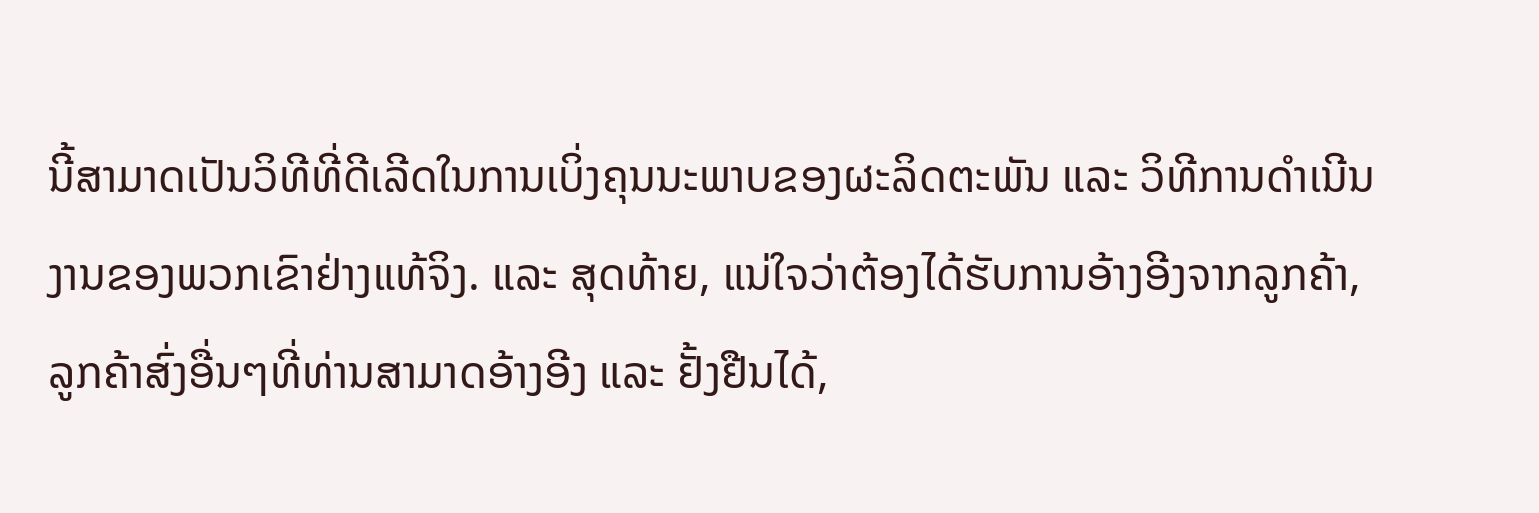ນີ້ສາມາດເປັນວິທີທີ່ດີເລີດໃນການເບິ່ງຄຸນນະພາບຂອງຜະລິດຕະພັນ ແລະ ວິທີການດຳເນີນງານຂອງພວກເຂົາຢ່າງແທ້ຈິງ. ແລະ ສຸດທ້າຍ, ແນ່ໃຈວ່າຕ້ອງໄດ້ຮັບການອ້າງອີງຈາກລູກຄ້າ, ລູກຄ້າສົ່ງອື່ນໆທີ່ທ່ານສາມາດອ້າງອີງ ແລະ ຢັ້ງຢືນໄດ້,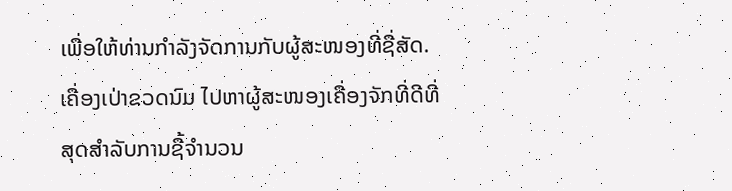ເພື່ອໃຫ້ທ່ານກຳລັງຈັດການກັບຜູ້ສະໜອງທີ່ຊື່ສັດ. ເຄື່ອງເປ່າຂວດນົມ ໄປຫາຜູ້ສະໜອງເຄື່ອງຈັກທີ່ດີທີ່ສຸດສຳລັບການຊື້ຈຳນວນ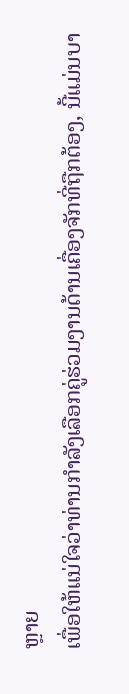ຫຼາຍ
ເພື່ອໃຫ້ແນ່ໃຈວ່າທ່ານກຳລັງເລືອກຄູ່ຮ່ວມງານດ້ານເຄື່ອງຈັກທີ່ຖືກຕ້ອງ, ນີ້ແມ່ນບາ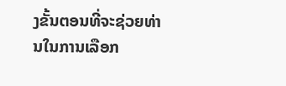ງຂັ້ນຕອນທີ່ຈະຊ່ວຍທ່ານໃນການເລືອກ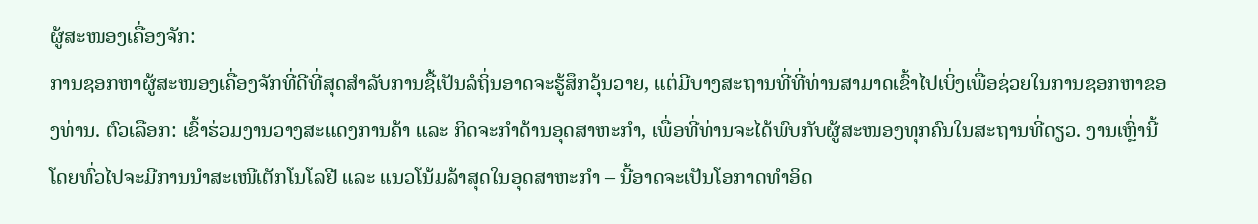ຜູ້ສະໜອງເຄື່ອງຈັກ:
ການຊອກຫາຜູ້ສະໜອງເຄື່ອງຈັກທີ່ດີທີ່ສຸດສໍາລັບການຊື້ເປັນລໍຖິ່ນອາດຈະຮູ້ສຶກວຸ້ນວາຍ, ແຕ່ມີບາງສະຖານທີ່ທີ່ທ່ານສາມາດເຂົ້າໄປເບິ່ງເພື່ອຊ່ວຍໃນການຊອກຫາຂອງທ່ານ. ຕົວເລືອກ: ເຂົ້າຮ່ວມງານວາງສະແດງການຄ້າ ແລະ ກິດຈະກໍາດ້ານອຸດສາຫະກໍາ, ເພື່ອທີ່ທ່ານຈະໄດ້ພົບກັບຜູ້ສະໜອງທຸກຄົນໃນສະຖານທີ່ດຽວ. ງານເຫຼົ່ານີ້ໂດຍທົ່ວໄປຈະມີການນໍາສະເໜີເຕັກໂນໂລຢີ ແລະ ແນວໂນ້ມລ້າສຸດໃນອຸດສາຫະກໍາ – ນີ້ອາດຈະເປັນໂອກາດທໍາອິດ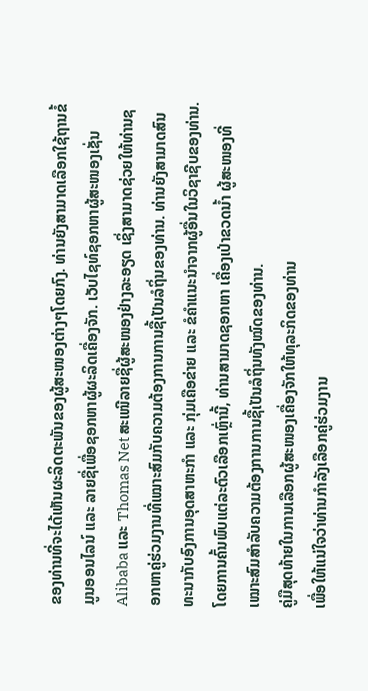ຂອງທ່ານທີ່ຈະໄດ້ເຫັນຜະລິດຕະພັນຂອງຜູ້ສະໜອງຕ່າງໆໂດຍກົງ. ທ່ານຍັງສາມາດເລືອກໃຊ້ຖານຂໍ້ມູນອອນໄລນ໌ ແລະ ລາຍຊື່ເພື່ອຊອກຫາຜູ້ຜະລິດເຄື່ອງຈັກ. ເວັບໄຊທ໌ຊອກຫາຜູ້ສະໜອງເຊັ່ນ Alibaba ແລະ Thomas Net ສະເໜີລາຍຊື່ຜູ້ສະໜອງຢ່າງລະອຽດ ເຊິ່ງສາມາດຊ່ວຍໃຫ້ທ່ານຊອກຫາຄູ່ຮ່ວມງານທີ່ເໝາະສົມກັບຄວາມຕ້ອງການການຊື້ເປັນລໍຖິ່ນຂອງທ່ານ. ທ່ານຍັງສາມາດສົນທະນາກັບອົງການອຸດສາຫະກໍາ ແລະ ກຸ່ມເຄືອຂ່າຍ ແລະ ຂໍຄໍາແນະນໍາຈາກຜູ້ອື່ນໃນວິຊາຊີບຂອງທ່ານ. ໂດຍການຄົ້ນພົບແຕ່ລະຕົວເລືອກເຫຼົ່ານີ້, ທ່ານສາມາດຊອກຫາ ເຄື່ອງເປ່າຂວດນ້ຳ ຜູ້ສະໜອງທີ່ເໝາະສົມສໍາລັບຄວາມຕ້ອງການການຊື້ເປັນລໍຖິ່ນທັງໝົດຂອງທ່ານ.
ຄູ່ມືສຸດທ້າຍໃນການເລືອກຜູ້ສະໜອງເຄື່ອງຈັກໃຫ້ທຸລະກິດຂອງທ່ານ
ເພື່ອໃຫ້ແນ່ໃຈວ່າທ່ານກຳລັງເລືອກຄູ່ຮ່ວມງານ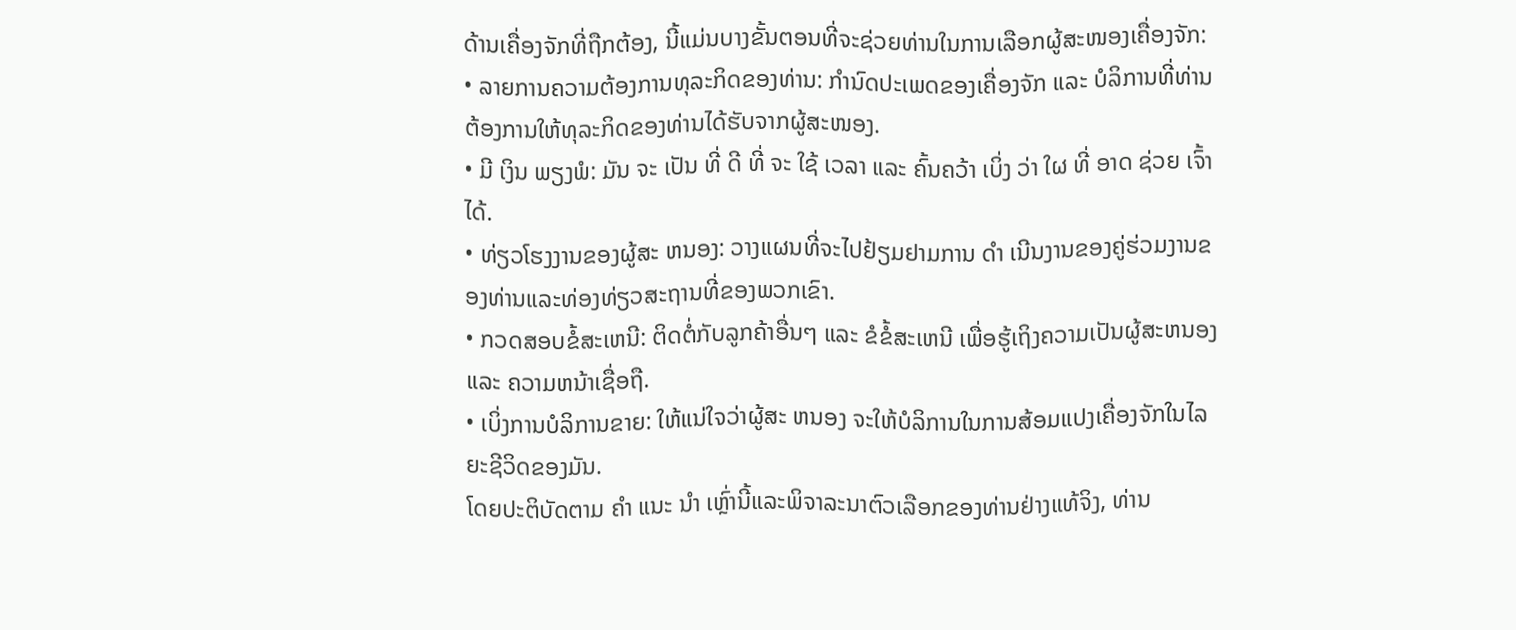ດ້ານເຄື່ອງຈັກທີ່ຖືກຕ້ອງ, ນີ້ແມ່ນບາງຂັ້ນຕອນທີ່ຈະຊ່ວຍທ່ານໃນການເລືອກຜູ້ສະໜອງເຄື່ອງຈັກ:
• ລາຍການຄວາມຕ້ອງການທຸລະກິດຂອງທ່ານ: ກຳນົດປະເພດຂອງເຄື່ອງຈັກ ແລະ ບໍລິການທີ່ທ່ານຕ້ອງການໃຫ້ທຸລະກິດຂອງທ່ານໄດ້ຮັບຈາກຜູ້ສະໜອງ.
• ມີ ເງິນ ພຽງພໍ: ມັນ ຈະ ເປັນ ທີ່ ດີ ທີ່ ຈະ ໃຊ້ ເວລາ ແລະ ຄົ້ນຄວ້າ ເບິ່ງ ວ່າ ໃຜ ທີ່ ອາດ ຊ່ວຍ ເຈົ້າ ໄດ້.
• ທ່ຽວໂຮງງານຂອງຜູ້ສະ ຫນອງ: ວາງແຜນທີ່ຈະໄປຢ້ຽມຢາມການ ດໍາ ເນີນງານຂອງຄູ່ຮ່ວມງານຂອງທ່ານແລະທ່ອງທ່ຽວສະຖານທີ່ຂອງພວກເຂົາ.
• ກວດສອບຂໍ້ສະເຫນີ: ຕິດຕໍ່ກັບລູກຄ້າອື່ນໆ ແລະ ຂໍຂໍ້ສະເຫນີ ເພື່ອຮູ້ເຖິງຄວາມເປັນຜູ້ສະຫນອງ ແລະ ຄວາມຫນ້າເຊື່ອຖື.
• ເບິ່ງການບໍລິການຂາຍ: ໃຫ້ແນ່ໃຈວ່າຜູ້ສະ ຫນອງ ຈະໃຫ້ບໍລິການໃນການສ້ອມແປງເຄື່ອງຈັກໃນໄລຍະຊີວິດຂອງມັນ.
ໂດຍປະຕິບັດຕາມ ຄໍາ ແນະ ນໍາ ເຫຼົ່ານີ້ແລະພິຈາລະນາຕົວເລືອກຂອງທ່ານຢ່າງແທ້ຈິງ, ທ່ານ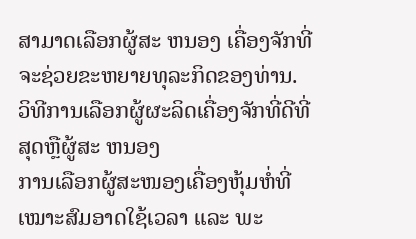ສາມາດເລືອກຜູ້ສະ ຫນອງ ເຄື່ອງຈັກທີ່ຈະຊ່ວຍຂະຫຍາຍທຸລະກິດຂອງທ່ານ.
ວິທີການເລືອກຜູ້ຜະລິດເຄື່ອງຈັກທີ່ດີທີ່ສຸດຫຼືຜູ້ສະ ຫນອງ
ການເລືອກຜູ້ສະໜອງເຄື່ອງຫຸ້ມຫໍ່ທີ່ເໝາະສົມອາດໃຊ້ເວລາ ແລະ ພະ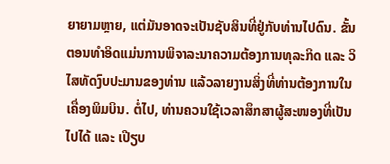ຍາຍາມຫຼາຍ, ແຕ່ມັນອາດຈະເປັນຊັບສິນທີ່ຢູ່ກັບທ່ານໄປດົນ. ຂັ້ນຕອນທຳອິດແມ່ນການພິຈາລະນາຄວາມຕ້ອງການທຸລະກິດ ແລະ ວິໄສທັດງົບປະມານຂອງທ່ານ ແລ້ວລາຍງານສິ່ງທີ່ທ່ານຕ້ອງການໃນເຄື່ອງພິມບິນ. ຕໍ່ໄປ, ທ່ານຄວນໃຊ້ເວລາສຶກສາຜູ້ສະໜອງທີ່ເປັນໄປໄດ້ ແລະ ເປີຽບ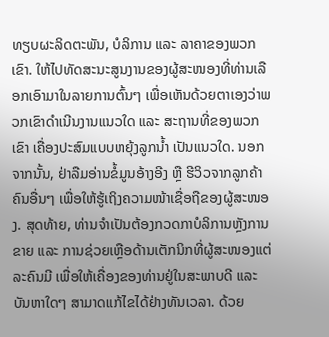ທຽບຜະລິດຕະພັນ, ບໍລິການ ແລະ ລາຄາຂອງພວກເຂົາ. ໃຫ້ໄປທັດສະນະສູນງານຂອງຜູ້ສະໜອງທີ່ທ່ານເລືອກເອົາມາໃນລາຍການຕົ້ນໆ ເພື່ອເຫັນດ້ວຍຕາເອງວ່າພວກເຂົາດຳເນີນງານແນວໃດ ແລະ ສະຖານທີ່ຂອງພວກເຂົາ ເຄື່ອງປະສົມແບບຫຍຸ້ງລູກນ້ຳ ເປັນແນວໃດ. ນອກຈາກນັ້ນ, ຢ່າລືມອ່ານຂໍ້ມູນອ້າງອີງ ຫຼື ຮີວິວຈາກລູກຄ້າຄົນອື່ນໆ ເພື່ອໃຫ້ຮູ້ເຖິງຄວາມໜ້າເຊື່ອຖືຂອງຜູ້ສະໜອງ. ສຸດທ້າຍ, ທ່ານຈຳເປັນຕ້ອງກວດກາບໍລິການຫຼັງການຂາຍ ແລະ ການຊ່ວຍເຫຼືອດ້ານເຕັກນິກທີ່ຜູ້ສະໜອງແຕ່ລະຄົນມີ ເພື່ອໃຫ້ເຄື່ອງຂອງທ່ານຢູ່ໃນສະພາບດີ ແລະ ບັນຫາໃດໆ ສາມາດແກ້ໄຂໄດ້ຢ່າງທັນເວລາ. ດ້ວຍ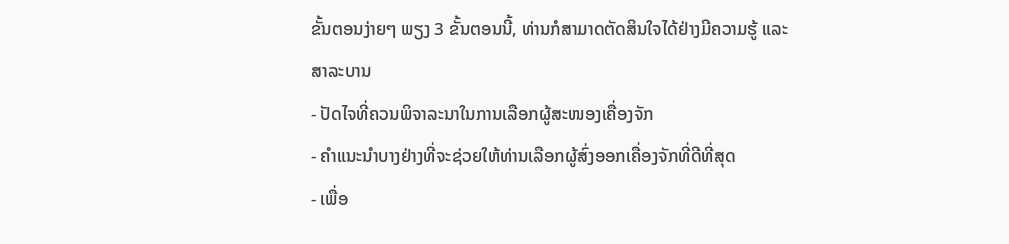ຂັ້ນຕອນງ່າຍໆ ພຽງ 3 ຂັ້ນຕອນນີ້, ທ່ານກໍສາມາດຕັດສິນໃຈໄດ້ຢ່າງມີຄວາມຮູ້ ແລະ
ສາລະບານ
- ປັດໄຈທີ່ຄວນພິຈາລະນາໃນການເລືອກຜູ້ສະໜອງເຄື່ອງຈັກ
- ຄໍາແນະນໍາບາງຢ່າງທີ່ຈະຊ່ວຍໃຫ້ທ່ານເລືອກຜູ້ສົ່ງອອກເຄື່ອງຈັກທີ່ດີທີ່ສຸດ
- ເພື່ອ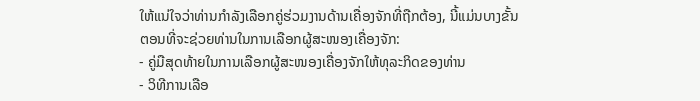ໃຫ້ແນ່ໃຈວ່າທ່ານກຳລັງເລືອກຄູ່ຮ່ວມງານດ້ານເຄື່ອງຈັກທີ່ຖືກຕ້ອງ, ນີ້ແມ່ນບາງຂັ້ນຕອນທີ່ຈະຊ່ວຍທ່ານໃນການເລືອກຜູ້ສະໜອງເຄື່ອງຈັກ:
- ຄູ່ມືສຸດທ້າຍໃນການເລືອກຜູ້ສະໜອງເຄື່ອງຈັກໃຫ້ທຸລະກິດຂອງທ່ານ
- ວິທີການເລືອ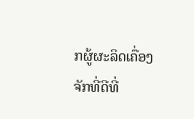ກຜູ້ຜະລິດເຄື່ອງຈັກທີ່ດີທີ່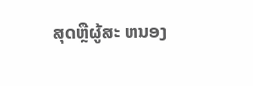ສຸດຫຼືຜູ້ສະ ຫນອງ